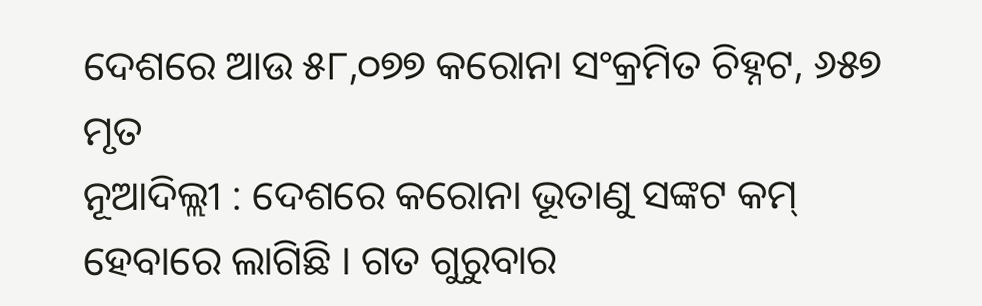ଦେଶରେ ଆଉ ୫୮,୦୭୭ କରୋନା ସଂକ୍ରମିତ ଚିହ୍ନଟ, ୬୫୭ ମୃତ
ନୂଆଦିଲ୍ଲୀ : ଦେଶରେ କରୋନା ଭୂତାଣୁ ସଙ୍କଟ କମ୍ ହେବାରେ ଲାଗିଛି । ଗତ ଗୁରୁବାର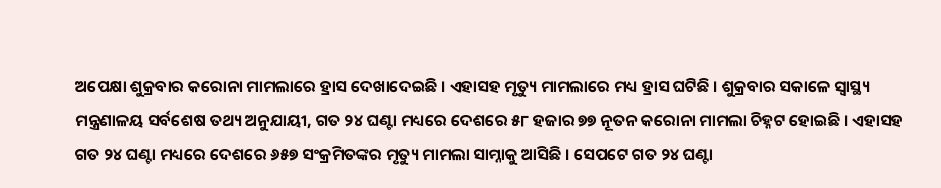ଅପେକ୍ଷା ଶୁକ୍ରବାର କରୋନା ମାମଲାରେ ହ୍ରାସ ଦେଖାଦେଇଛି । ଏହାସହ ମୃତ୍ୟୁ ମାମଲାରେ ମଧ୍ୟ ହ୍ରାସ ଘଟିଛି । ଶୁକ୍ରବାର ସକାଳେ ସ୍ୱାସ୍ଥ୍ୟ ମନ୍ତ୍ରଣାଳୟ ସର୍ବଶେଷ ତଥ୍ୟ ଅନୁଯାୟୀ, ଗତ ୨୪ ଘଣ୍ଟା ମଧ୍ୟରେ ଦେଶରେ ୫୮ ହଜାର ୭୭ ନୂତନ କରୋନା ମାମଲା ଚିହ୍ନଟ ହୋଇଛି । ଏହାସହ ଗତ ୨୪ ଘଣ୍ଟା ମଧ୍ୟରେ ଦେଶରେ ୬୫୭ ସଂକ୍ରମିତଙ୍କର ମୃତ୍ୟୁ ମାମଲା ସାମ୍ନାକୁ ଆସିଛି । ସେପଟେ ଗତ ୨୪ ଘଣ୍ଟା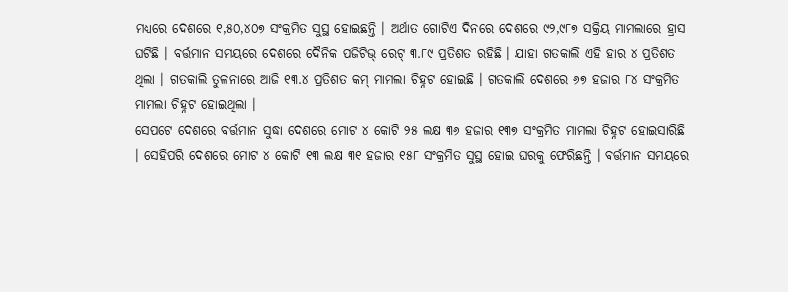ମଧ୍ୟରେ ଦେଶରେ ୧,୫୦,୪୦୭ ସଂକ୍ରମିତ ସୁସ୍ଥ ହୋଇଛନ୍ତି । ଅର୍ଥାତ ଗୋଟିଏ ଦିନରେ ଦେଶରେ ୯୨,୯୮୭ ସକ୍ରିୟ ମାମଲାରେ ହ୍ରାସ ଘଟିଛି । ବର୍ତ୍ତମାନ ସମୟରେ ଦେଶରେ ଦୈନିକ ପଜିଟିଭ୍ ରେଟ୍ ୩.୮୯ ପ୍ରତିଶତ ରହିଛି । ଯାହା ଗତକାଲି ଏହି ହାର ୪ ପ୍ରତିଶତ ଥିଲା । ଗତକାଲି ତୁଳନାରେ ଆଜି ୧୩.୪ ପ୍ରତିଶତ କମ୍ ମାମଲା ଚିହ୍ନଟ ହୋଇଛି । ଗତକାଲି ଦେଶରେ ୬୭ ହଜାର ୮୪ ସଂକ୍ରମିତ ମାମଲା ଚିହ୍ନଟ ହୋଇଥିଲା ।
ସେପଟେ ଦେଶରେ ବର୍ତ୍ତମାନ ସୁଦ୍ଧା ଦେଶରେ ମୋଟ ୪ କୋଟି ୨୫ ଲକ୍ଷ ୩୬ ହଜାର ୧୩୭ ସଂକ୍ରମିତ ମାମଲା ଚିହ୍ନଟ ହୋଇସାରିଛି । ସେହିପରି ଦେଶରେ ମୋଟ ୪ କୋଟି ୧୩ ଲକ୍ଷ ୩୧ ହଜାର ୧୫୮ ସଂକ୍ରମିତ ସୁସ୍ଥ ହୋଇ ଘରକୁ ଫେରିଛନ୍ତି । ବର୍ତ୍ତମାନ ସମୟରେ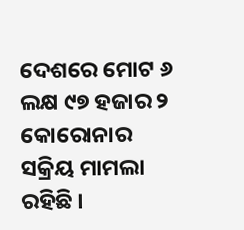ଦେଶରେ ମୋଟ ୬ ଲକ୍ଷ ୯୭ ହଜାର ୨ କୋରୋନାର ସକ୍ରିୟ ମାମଲା ରହିଛି ।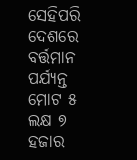ସେହିପରି ଦେଶରେ ବର୍ତ୍ତମାନ ପର୍ଯ୍ୟନ୍ତ ମୋଟ ୫ ଲକ୍ଷ ୭ ହଜାର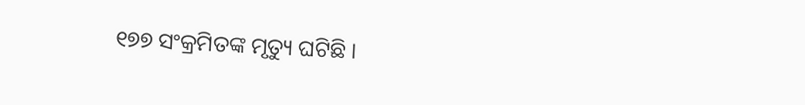୧୭୭ ସଂକ୍ରମିତଙ୍କ ମୃତ୍ୟୁ ଘଟିଛି ।